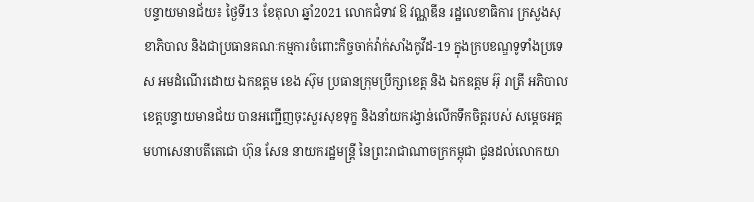បន្ទាយមានជ័យ៖ ថ្ងៃទី13 ខែតុលា ឆ្នាំ2021 លោកជំទាវ ឱ វណ្ណឌីន រដ្ឋលេខាធិការ ក្រសួងសុខាភិបាល និងជាប្រធានគណៈកម្មការចំពោះកិច្ចចាក់វ៉ាក់សាំងកូវីដ-19 ក្នុងក្របខណ្ឌទូទាំងប្រទេស អមដំណើរដោយ ឯកឧត្តម ខេង ស៊ុម ប្រធានក្រុមប្រឹក្សាខេត្ត និង ឯកឧត្តម អ៊ុ រាត្រី អភិបាលខេត្តបន្ទាយមានជ័យ បានអញ្ជើញចុះសួរសុខទុក្ខ និងនាំយករង្វាន់លើកទឹកចិត្តរបស់ សម្តេចអគ្គមហាសេនាបតីតេជោ ហ៊ុន សែន នាយករដ្ឋមន្ត្រី នៃព្រះរាជាណាចក្រកម្ពុជា ជូនដល់លោកយា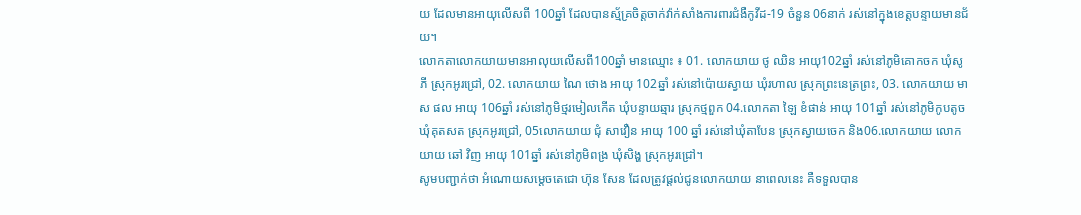យ ដែលមានអាយុលើសពី 100ឆ្នាំ ដែលបានស្ម័គ្រចិត្តចាក់វ៉ាក់សាំងការពារជំងឺកូវីដ-19 ចំនួន 06នាក់ រស់នៅក្នុងខេត្តបន្ទាយមានជ័យ។
លោកតាលោកយាយមានអាលុយលើសពី100ឆ្នាំ មានឈ្មោះ ៖ 01. លោកយាយ ថូ ឈិន អាយុ102ឆ្នាំ រស់នៅភូមិគោកចក ឃុំសូភី ស្រុកអូរជ្រៅ, 02. លោកយាយ ណៃ ថោង អាយុ 102ឆ្នាំ រស់នៅប៉ោយស្វាយ ឃុំរហាល ស្រុកព្រះនេត្រព្រះ, 03. លោកយាយ មាស ផល អាយុ 106ឆ្នាំ រស់នៅភូមិថ្មរមៀលកើត ឃុំបន្ទាយឆ្មារ ស្រុកថ្មពួក 04.លោកតា ឡៃ ខំផាន់ អាយុ 101ឆ្នាំ រស់នៅភូមិកូបតូច ឃុំគុតសត ស្រុកអូរជ្រៅ, 05លោកយាយ ជុំ សាវឿន អាយុ 100 ឆ្នាំ រស់នៅឃុំតាបែន ស្រុកស្វាយចេក និង06.លោកយាយ លោកយាយ ឆៅ វិញ អាយុ 101ឆ្នាំ រស់នៅភូមិពង្រ ឃុំសិង្ហ ស្រុកអូរជ្រៅ។
សូមបញ្ជាក់ថា អំណោយសម្តេចតេជោ ហ៊ុន សែន ដែលត្រូវផ្តល់ជូនលោកយាយ នាពេលនេះ គឺទទួលបាន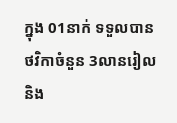ក្នុង 01នាក់ ទទួលបានថវិកាចំនួន 3លានរៀល និង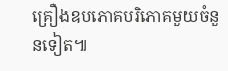គ្រឿងឧបភោគបរិភោគមួយចំនួនទៀត៕